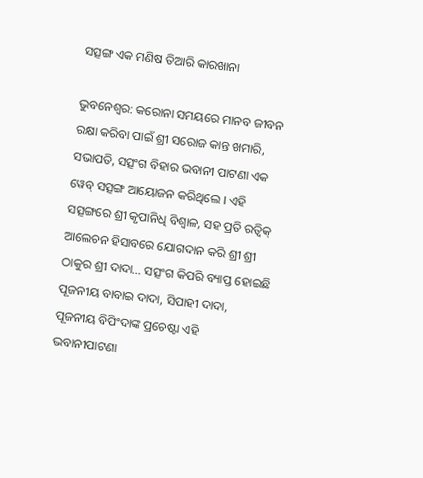ସତ୍ସଙ୍ଗ ଏକ ମଣିଷ ତିଆରି କାରଖାନା

ଭୁବନେଶ୍ୱର: କରୋନା ସମୟରେ ମାନବ ଜୀବନ ରକ୍ଷା କରିବା ପାଇଁ ଶ୍ରୀ ସରୋଜ କାନ୍ତ ଖମାରି, ସଭାପତି, ସତ୍ସଂଗ ବିହାର ଭବାନୀ ପାଟଣା ଏକ ୱେବ୍ ସତ୍ସଙ୍ଗ ଆୟୋଜନ କରିଥିଲେ । ଏହି ସତ୍ସଙ୍ଗରେ ଶ୍ରୀ କୃପାନିଧି ବିଶ୍ୱାଳ, ସହ ପ୍ରତି ରତ୍ୱିକ୍ ଆଲେଚନ ହିସାବରେ ଯୋଗଦାନ କରି ଶ୍ରୀ ଶ୍ରୀ ଠାକୁର ଶ୍ରୀ ଦାଦା… ସତ୍ସଂଗ କିପରି ବ୍ୟାପ୍ତ ହୋଇଛି ପୂଜନୀୟ ବାବାଇ ଦାଦା, ସିପାହୀ ଦାଦା, ପୂଜନୀୟ ବିପିଂଦାଙ୍କ ପ୍ରଚେଷ୍ଟା ଏହି ଭବାନୀପାଟଣା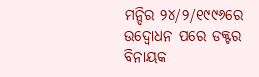ମନ୍ଦିର ୨୪/୨/୧୯୯୬ରେ ଉଦ୍ବୋଧନ ପରେ ଡକ୍ଟର ବିନାୟକ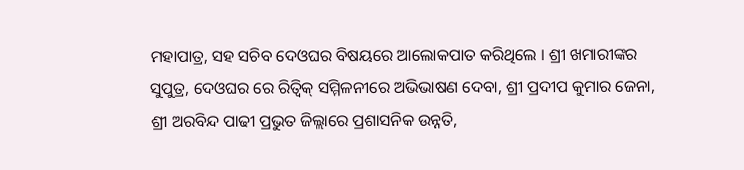ମହାପାତ୍ର, ସହ ସଚିବ ଦେଓଘର ବିଷୟରେ ଆଲୋକପାତ କରିଥିଲେ । ଶ୍ରୀ ଖମାରୀଙ୍କର ସୁପୁତ୍ର, ଦେଓଘର ରେ ରିତ୍ୱିକ୍ ସମ୍ମିଳନୀରେ ଅଭିଭାଷଣ ଦେବା, ଶ୍ରୀ ପ୍ରଦୀପ କୁମାର ଜେନା, ଶ୍ରୀ ଅରବିନ୍ଦ ପାଢୀ ପ୍ରଭୁତ ଜିଲ୍ଲାରେ ପ୍ରଶାସନିକ ଉନ୍ନତି,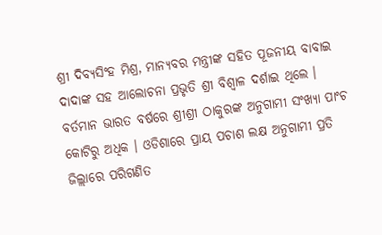ଶ୍ରୀ ଦିବ୍ୟସିଂହ ମିଶ୍ର, ମାନ୍ୟବର ମନ୍ତ୍ରୀଙ୍କ ସହିତ ପୂଜନୀୟ ବାବାଇ ଦାଦାଙ୍କ ସହ ଆଲୋଚନା ପ୍ରଭୃତି ଶ୍ରୀ ବିଶ୍ୱାଳ ଦର୍ଶାଇ ଥିଲେ । ବର୍ତମାନ ଭାରତ ବର୍ଷରେ ଶ୍ରୀଶ୍ରୀ ଠାକୁରଙ୍କ ଅନୁଗାମୀ ସଂଖ୍ୟା ପାଂଚ କୋଟିରୁ ଅଧିକ । ଓଡିଶାରେ ପ୍ରାୟ ପଚାଶ ଲକ୍ଷ ଅନୁଗାମୀ ପ୍ରତି ଜିଲ୍ଲାରେ ପରିଗଣିତ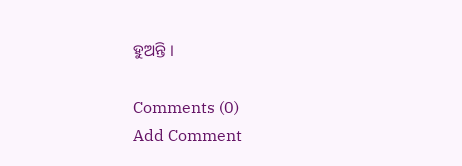ହୁଅନ୍ତି ।

Comments (0)
Add Comment